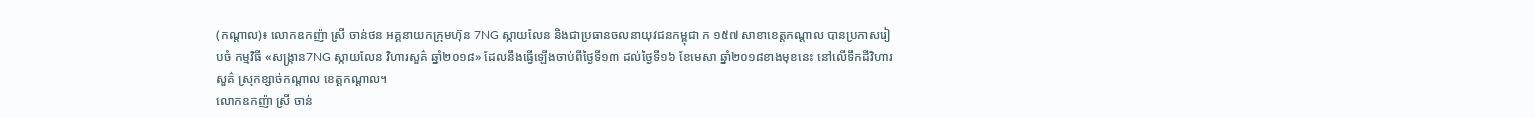(កណ្ដាល)៖ លោកឧកញ៉ា ស្រី ចាន់ថន អគ្គនាយកក្រុមហ៊ុន 7NG ស្កាយលែន និងជាប្រធានចលនាយុវជនកម្ពុជា ក ១៥៧ សាខាខេត្តកណ្តាល បានប្រកាសរៀបចំ កម្មវិធី «សង្រ្កាន7NG ស្កាយលែន វិហារសួគ៌ ឆ្នាំ២០១៨» ដែលនឹងធ្វើឡើងចាប់ពីថ្ងៃទី១៣ ដល់ថ្ងៃទី១៦ ខែមេសា ឆ្នាំ២០១៨ខាងមុខនេះ នៅលើទឹកដីវិហារសួគ៌ ស្រុកខ្សាច់កណ្តាល ខេត្តកណ្តាល។
លោកឧកញ៉ា ស្រី ចាន់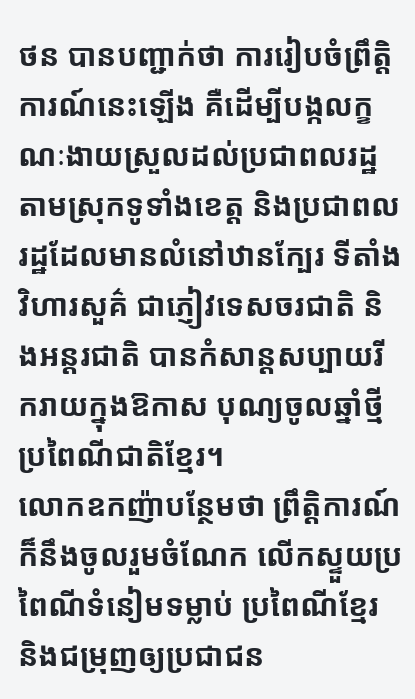ថន បានបញ្ជាក់ថា ការរៀបចំព្រឹត្តិការណ៍នេះឡើង គឺដើម្បីបង្កលក្ខណៈងាយស្រួលដល់ប្រជាពលរដ្ឋតាមស្រុកទូទាំងខេត្ត និងប្រជាពលរដ្ឋដែលមានលំនៅឋានក្បែរ ទីតាំងវិហារសួគ៌ ជាភ្ញៀវទេសចរជាតិ និងអន្តរជាតិ បានកំសាន្តសប្បាយរីករាយក្នុងឱកាស បុណ្យចូលឆ្នាំថ្មីប្រពៃណីជាតិខ្មែរ។
លោកឧកញ៉ាបន្ថែមថា ព្រឹត្តិការណ៍ក៏នឹងចូលរួមចំណែក លើកស្ទួយប្រពៃណីទំនៀមទម្លាប់ ប្រពៃណីខ្មែរ និងជម្រុញឲ្យប្រជាជន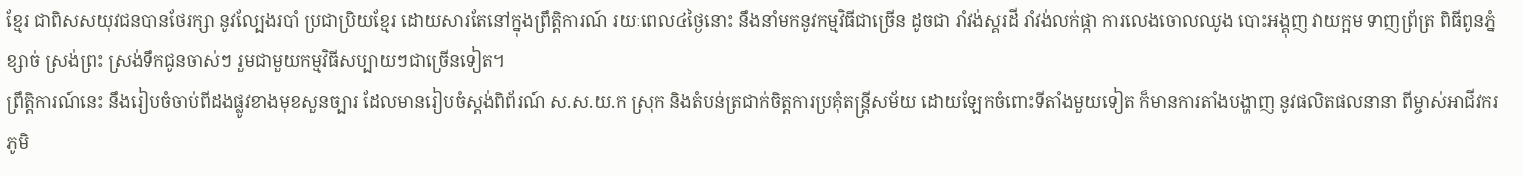ខ្មែរ ជាពិសសយុវជនបានថែរក្សា នូវល្បែងរបាំ ប្រជាប្រិយខ្មែរ ដោយសារតែនៅក្នុងព្រឹត្តិការណ៍ រយៈពេល៤ថ្ងៃនោះ នឹងនាំមកនូវកម្មវិធីជាច្រើន ដូចជា រាំវង់ស្គរដី រាំវង់លក់ផ្កា ការលេងចោលឈូង បោះអង្គុញ វាយក្អម ទាញព្រ័ត្រ ពិធីពូនភ្នំខ្សាច់ ស្រង់ព្រះ ស្រង់ទឹកជូនចាស់ៗ រួមជាមួយកម្មវិធីសប្បាយៗជាច្រើនទៀត។
ព្រឹត្តិការណ៍នេះ នឹងរៀបចំចាប់ពីដងផ្លូវខាងមុខសួនច្បារ ដែលមានរៀបចំស្តង់ពិព័រណ៍ ស.ស.យ.ក ស្រុក និងតំបន់ត្រជាក់ចិត្តការប្រគុំតន្ត្រីសម័យ ដោយឡែកចំពោះទីតាំងមួយទៀត ក៏មានការតាំងបង្ហាញ នូវផលិតផលនានា ពីម្ចាស់អាជីវករភូមិ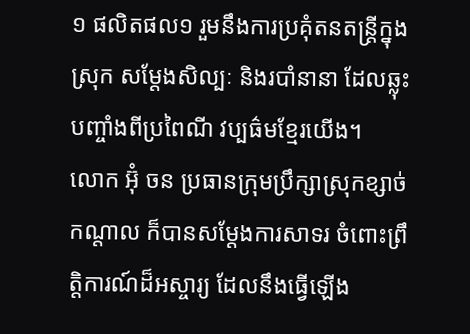១ ផលិតផល១ រួមនឹងការប្រគុំតនតន្ត្រីក្នុងស្រុក សម្តែងសិល្បៈ និងរបាំនានា ដែលឆ្លុះបញ្ចាំងពីប្រពៃណី វប្បធ៌មខ្មែរយើង។
លោក អ៊ុំ ចន ប្រធានក្រុមប្រឹក្សាស្រុកខ្សាច់កណ្តាល ក៏បានសម្តែងការសាទរ ចំពោះព្រឹត្តិការណ៍ដ៏អស្ចារ្យ ដែលនឹងធ្វើឡើង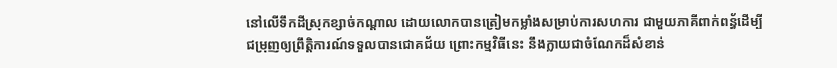នៅលើទឹកដីស្រុកខ្សាច់កណ្តាល ដោយលោកបានត្រៀមកម្លាំងសម្រាប់ការសហការ ជាមួយភាគីពាក់ពន្ធ័ដើម្បីជម្រុញឲ្យព្រឹត្តិការណ៍ទទួលបានជោគជ័យ ព្រោះកម្មវិធីនេះ នឹងក្លាយជាចំណែកដ៏សំខាន់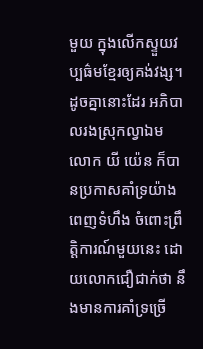មួយ ក្នុងលើកស្ទួយវប្បធ៌មខ្មែរឲ្យគង់វង្ស។
ដូចគ្នានោះដែរ អភិបាលរងស្រុកល្វាឯម លោក យី យ៉េន ក៏បានប្រកាសគាំទ្រយ៉ាងពេញទំហឹង ចំពោះព្រឹត្តិការណ៍មួយនេះ ដោយលោកជឿជាក់ថា នឹងមានការគាំទ្រច្រើ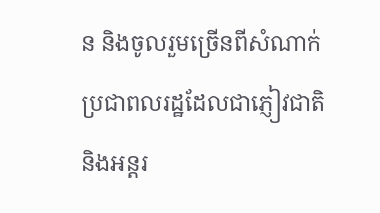ន និងចូលរួមច្រើនពីសំណាក់ប្រជាពលរដ្ឋដែលជាភ្ញៀវជាតិ និងអន្តរ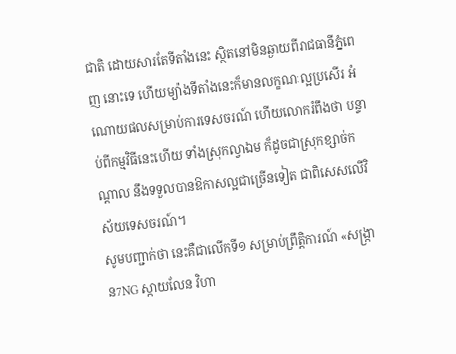ជាតិ ដោយសារតែទីតាំងនេះ ស្ថិតនៅមិនឆ្ងាយពីរាជធានីភ្នំពេញ នោះទេ ហើយម្យ៉ាងទីតាំងនេះក៏មានលក្ខណៈល្អប្រសើរ អំណោយផលសម្រាប់ការទេសចរណ៍ ហើយលោករំពឹងថា បន្ទាប់ពីកម្មវិធីនេះហើយ ទាំងស្រុកល្វាឯម ក៏ដូចជាស្រុកខ្សាច់កណ្តាល នឹងទទួលបានឱកាសល្អជាច្រើនទៀត ជាពិសេសលើវិស័យទេសចរណ៍។
សូមបញ្ជាក់ថា នេះគឺជាលើកទី១ សម្រាប់ព្រឹត្តិការណ៍ «សង្រ្កាន7NG ស្កាយលែន វិហា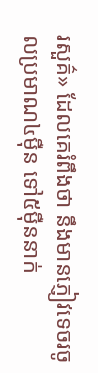រសួគ៌» ដែលគេរំពឹងថា នឹងមានភ្ញៀវទេចរចូលប្រមាណ៤ម៉ឺន ទៅ៥ម៉ឺននាក់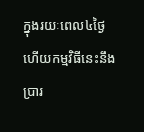ក្នុងរយៈពេល៤ថ្ងៃ ហើយកម្មវិធីនេះនឹងប្រារ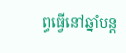ព្ធធ្វើនៅឆ្នាំបន្ត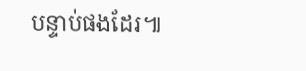បន្ទាប់ផងដែរ៕